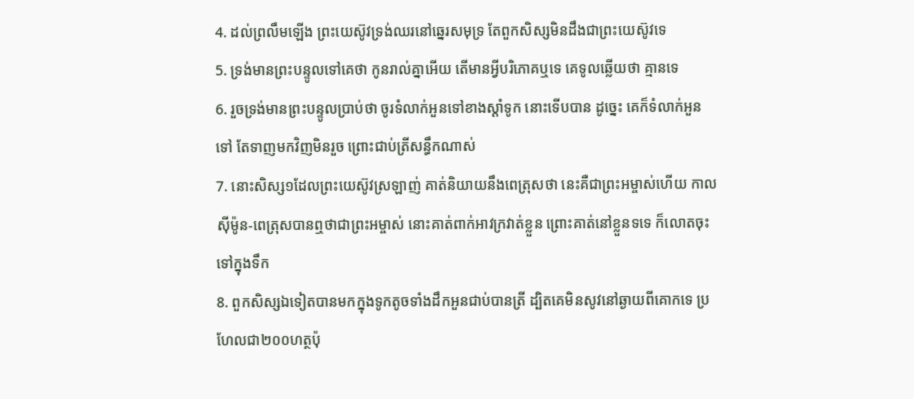4. ដល់ព្រលឹមឡើង ព្រះយេស៊ូវទ្រង់ឈរនៅឆ្នេរសមុទ្រ តែពួកសិស្សមិនដឹងជាព្រះយេស៊ូវទេ
5. ទ្រង់មានព្រះបន្ទូលទៅគេថា កូនរាល់គ្នាអើយ តើមានអ្វីបរិភោគឬទេ គេទូលឆ្លើយថា គ្មានទេ
6. រួចទ្រង់មានព្រះបន្ទូលប្រាប់ថា ចូរទំលាក់អួនទៅខាងស្តាំទូក នោះទើបបាន ដូច្នេះ គេក៏ទំលាក់អួនទៅ តែទាញមកវិញមិនរួច ព្រោះជាប់ត្រីសន្ធឹកណាស់
7. នោះសិស្ស១ដែលព្រះយេស៊ូវស្រឡាញ់ គាត់និយាយនឹងពេត្រុសថា នេះគឺជាព្រះអម្ចាស់ហើយ កាលស៊ីម៉ូន-ពេត្រុសបានឮថាជាព្រះអម្ចាស់ នោះគាត់ពាក់អាវក្រវាត់ខ្លួន ព្រោះគាត់នៅខ្លួនទទេ ក៏លោតចុះទៅក្នុងទឹក
8. ពួកសិស្សឯទៀតបានមកក្នុងទូកតូចទាំងដឹកអួនជាប់បានត្រី ដ្បិតគេមិនសូវនៅឆ្ងាយពីគោកទេ ប្រហែលជា២០០ហត្ថប៉ុ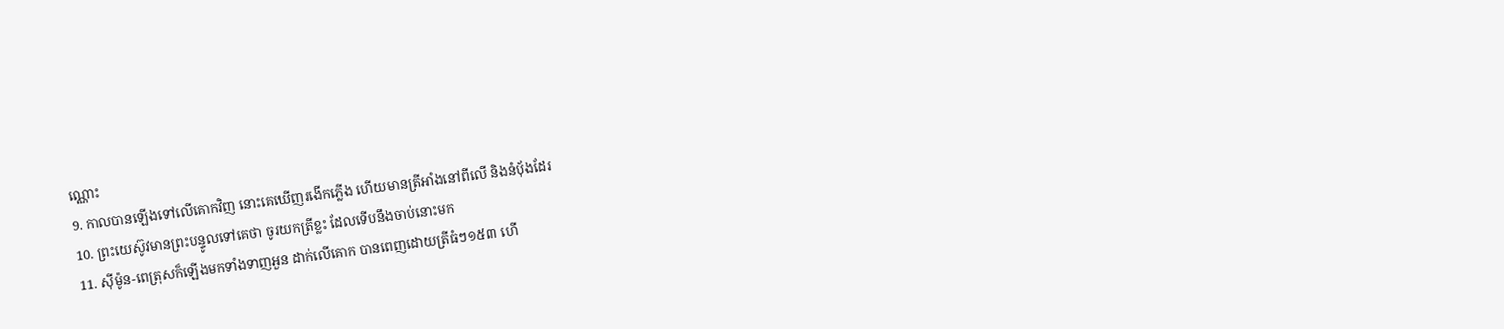ណ្ណោះ
9. កាលបានឡើងទៅលើគោកវិញ នោះគេឃើញរងើកភ្លើង ហើយមានត្រីអាំងនៅពីលើ និងនំបុ័ងដែរ
10. ព្រះយេស៊ូវមានព្រះបន្ទូលទៅគេថា ចូរយកត្រីខ្លះ ដែលទើបនឹងចាប់នោះមក
11. ស៊ីម៉ូន-ពេត្រុសក៏ឡើងមកទាំងទាញអួន ដាក់លើគោក បានពេញដោយត្រីធំៗ១៥៣ ហើ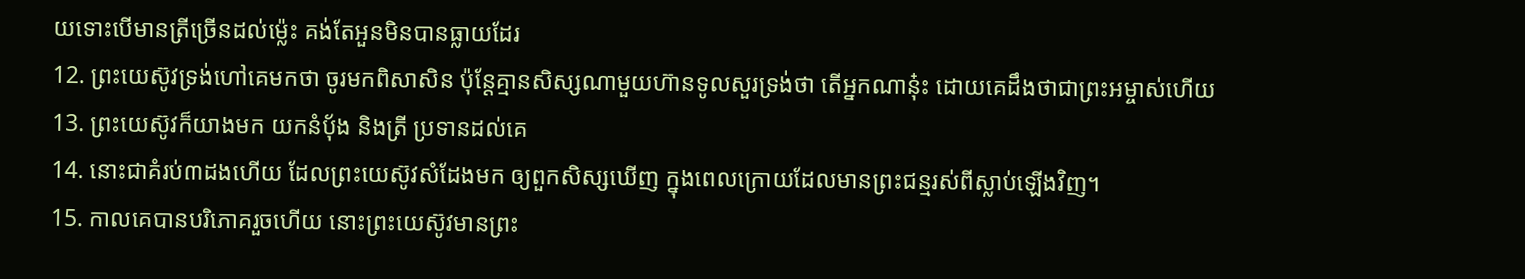យទោះបើមានត្រីច្រើនដល់ម៉្លេះ គង់តែអួនមិនបានធ្លាយដែរ
12. ព្រះយេស៊ូវទ្រង់ហៅគេមកថា ចូរមកពិសាសិន ប៉ុន្តែគ្មានសិស្សណាមួយហ៊ានទូលសួរទ្រង់ថា តើអ្នកណានុ៎ះ ដោយគេដឹងថាជាព្រះអម្ចាស់ហើយ
13. ព្រះយេស៊ូវក៏យាងមក យកនំបុ័ង និងត្រី ប្រទានដល់គេ
14. នោះជាគំរប់៣ដងហើយ ដែលព្រះយេស៊ូវសំដែងមក ឲ្យពួកសិស្សឃើញ ក្នុងពេលក្រោយដែលមានព្រះជន្មរស់ពីស្លាប់ឡើងវិញ។
15. កាលគេបានបរិភោគរួចហើយ នោះព្រះយេស៊ូវមានព្រះ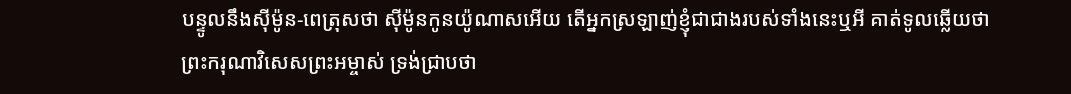បន្ទូលនឹងស៊ីម៉ូន-ពេត្រុសថា ស៊ីម៉ូនកូនយ៉ូណាសអើយ តើអ្នកស្រឡាញ់ខ្ញុំជាជាងរបស់ទាំងនេះឬអី គាត់ទូលឆ្លើយថា ព្រះករុណាវិសេសព្រះអម្ចាស់ ទ្រង់ជ្រាបថា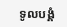ទូលបង្គំ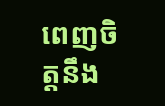ពេញចិត្តនឹង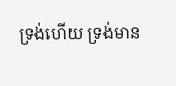ទ្រង់ហើយ ទ្រង់មាន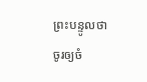ព្រះបន្ទូលថា ចូរឲ្យចំ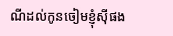ណីដល់កូនចៀមខ្ញុំស៊ីផង